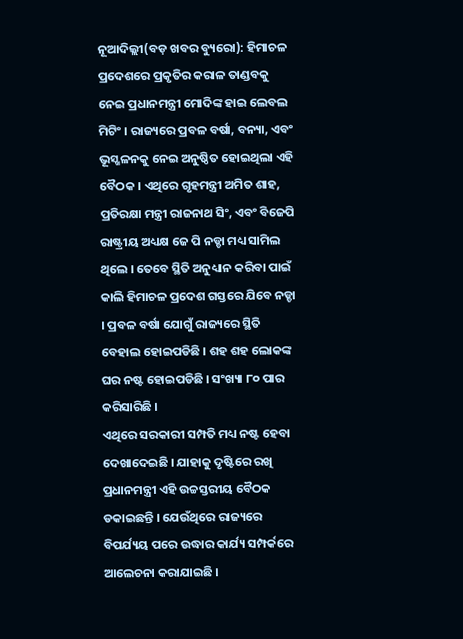ନୂଆଦିଲ୍ଲୀ(ବଡ଼ ଖବର ବ୍ୟୁରୋ): ହିମାଚଳ ପ୍ରଦେଶରେ ପ୍ରକୃତିର କରାଳ ତାଣ୍ଡବକୁ ନେଇ ପ୍ରଧାନମନ୍ତ୍ରୀ ମୋଦିଙ୍କ ହାଇ ଲେବଲ ମିଟିଂ । ରାଜ୍ୟରେ ପ୍ରବଳ ବର୍ଷା, ବନ୍ୟା, ଏବଂ ଭୂସ୍ଖଳନକୁ ନେଇ ଅନୁଷ୍ଠିତ ହୋଇଥିଲା ଏହି ବୈଠକ । ଏଥିରେ ଗୃହମନ୍ତ୍ରୀ ଅମିତ ଶାହ, ପ୍ରତିରକ୍ଷା ମନ୍ତ୍ରୀ ରାଜନାଥ ସିଂ, ଏବଂ ବିଜେପି ରାଷ୍ଟ୍ରୀୟ ଅଧ୍ୟକ୍ଷ ଜେ ପି ନଡ୍ଡା ମଧ୍ୟ ସାମିଲ ଥିଲେ । ତେବେ ସ୍ଥିତି ଅନୁଧ୍ୟାନ କରିବା ପାଇଁ କାଲି ହିମାଚଳ ପ୍ରଦେଶ ଗସ୍ତରେ ଯିବେ ନଡ୍ଡା । ପ୍ରବଳ ବର୍ଷା ଯୋଗୁଁ ରାଜ୍ୟରେ ସ୍ଥିତି ବେହାଲ ହୋଇପଡିଛି । ଶହ ଶହ ଲୋକଙ୍କ ଘର ନଷ୍ଟ ହୋଇପଡିଛି । ସଂଖ୍ୟା ୮୦ ପାର କରିସାରିଛି ।
ଏଥିରେ ସରକାରୀ ସମ୍ପତି ମଧ୍ୟ ନଷ୍ଟ ହେବା ଦେଖାଦେଇଛି । ଯାହାକୁ ଦୃଷ୍ଟିରେ ରଖି ପ୍ରଧାନମନ୍ତ୍ରୀ ଏହି ଉଚ୍ଚସ୍ତରୀୟ ବୈଠକ ଡକାଇଛନ୍ତି । ଯେଉଁଥିରେ ରାଜ୍ୟରେ ବିପର୍ଯ୍ୟୟ ପରେ ଉଦ୍ଧାର କାର୍ଯ୍ୟ ସମ୍ପର୍କରେ ଆଲେଚନା କରାଯାଇଛି ।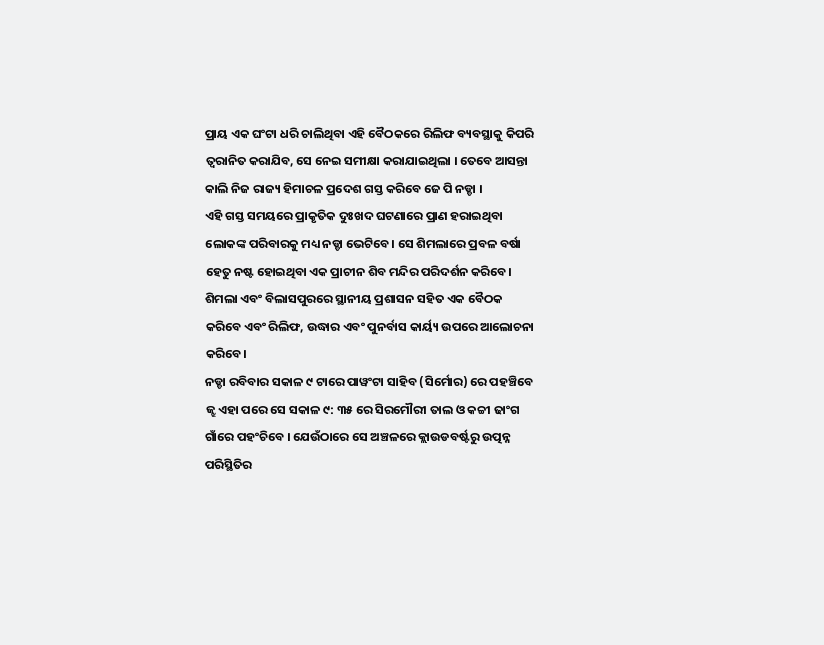ପ୍ରାୟ ଏକ ଘଂଟା ଧରି ଚାଲିଥିବା ଏହି ବୈଠକରେ ରିଲିଫ ବ୍ୟବସ୍ଥାକୁ କିପରି ତ୍ୱରାନିତ କରାଯିବ, ସେ ନେଇ ସମୀକ୍ଷା କରାଯାଇଥିଲା । ତେବେ ଆସନ୍ତା କାଲି ନିଜ ରାଜ୍ୟ ହିମାଚଳ ପ୍ରଦେଶ ଗସ୍ତ କରିବେ ଜେ ପି ନଡ୍ଡା ।
ଏହି ଗସ୍ତ ସମୟରେ ପ୍ରାକୃତିକ ଦୁଃଖଦ ଘଟଣାରେ ପ୍ରାଣ ହରାଇଥିବା ଲୋକଙ୍କ ପରିବାରକୁ ମଧ୍ୟ ନଡ୍ଡା ଭେଟିବେ। ସେ ଶିମଲାରେ ପ୍ରବଳ ବର୍ଷା ହେତୁ ନଷ୍ଟ ହୋଇଥିବା ଏକ ପ୍ରାଚୀନ ଶିବ ମନ୍ଦିର ପରିଦର୍ଶନ କରିବେ। ଶିମଲା ଏବଂ ବିଲାସପୁରରେ ସ୍ଥାନୀୟ ପ୍ରଶାସନ ସହିତ ଏକ ବୈଠକ କରିବେ ଏବଂ ରିଲିଫ, ଉଦ୍ଧାର ଏବଂ ପୁନର୍ବାସ କାର୍ୟ୍ୟ ଉପରେ ଆଲୋଚନା କରିବେ।
ନଡ୍ଡା ରବିବାର ସକାଳ ୯ ଟାରେ ପାୱଂଟା ସାହିବ (ସିର୍ମୋର) ରେ ପହଞ୍ଚିବେ ଜ୍ଝ ଏହା ପରେ ସେ ସକାଳ ୯: ୩୫ ରେ ସିରମୌରୀ ତାଲ ଓ କଚ୍ଚୀ ଢାଂଗ ଗାଁରେ ପହଂଚିବେ । ଯେଉଁଠାରେ ସେ ଅଞ୍ଚଳରେ କ୍ଲାଉଡବର୍ଷ୍ଟରୁ ଉତ୍ପନ୍ନ ପରିସ୍ଥିତିର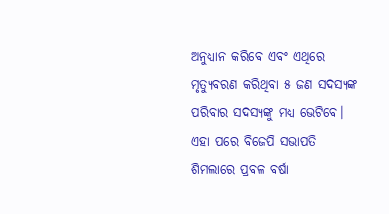ଅନୁଧ୍ୟାନ କରିବେ ଏବଂ ଏଥିରେ ମୃତ୍ୟୁବରଣ କରିଥିବା ୫ ଜଣ ସଦସ୍ୟଙ୍କ ପରିବାର ସଦସ୍ୟଙ୍କୁ ମଧ୍ୟ ଭେଟିବେ। ଏହା ପରେ ବିଜେପି ସଭାପତି ଶିମଲାରେ ପ୍ରବଳ ବର୍ଷା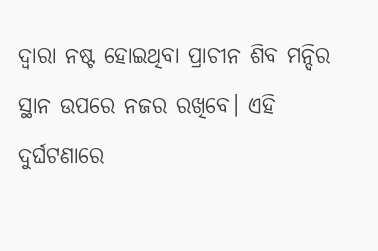ଦ୍ୱାରା ନଷ୍ଟ ହୋଇଥିବା ପ୍ରାଚୀନ ଶିବ ମନ୍ଦିର ସ୍ଥାନ ଉପରେ ନଜର ରଖିବେ। ଏହି ଦୁର୍ଘଟଣାରେ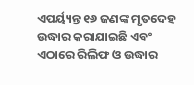ଏପର୍ୟ୍ୟନ୍ତ ୧୬ ଜଣଙ୍କ ମୃତଦେହ ଉଦ୍ଧାର କରାଯାଇଛି ଏବଂ ଏଠାରେ ରିଲିଫ ଓ ଉଦ୍ଧାର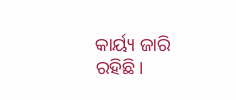କାର୍ୟ୍ୟ ଜାରି ରହିଛି।